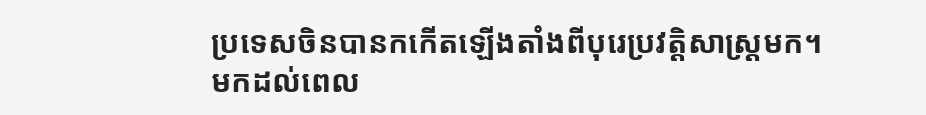ប្រទេសចិនបានកកើតឡើងតាំងពីបុរេប្រវត្តិសាស្ត្រមក។ មកដល់ពេល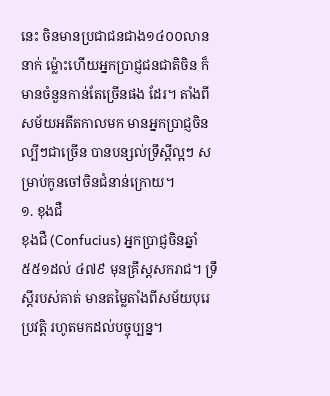នេះ ចិនមានប្រជាជនជាង១៤០០លាននាក់ ម្ល៉ោះហើយអ្នកប្រាជ្ញជនជាតិចិន ក៏មានចំនួនកាន់តែច្រើនផង ដែរ។ តាំងពីសម័យអតីតកាលមក មានអ្នកប្រាជ្ញចិនល្បីៗជាច្រើន បានបន្សល់ទ្រឹស្តីល្អៗ សម្រាប់កូនចៅចិនជំនាន់ក្រោយ។
១. ខុងជឺ
ខុងជឺ (Confucius) អ្នកប្រាជ្ញចិនឆ្នាំ ៥៥១ដល់ ៤៧៩ មុនគ្រឹស្តសករាជ។ ទ្រឹស្តីរបស់គាត់ មានតម្លៃតាំងពីសម័យបុរេប្រវត្តិ រហូតមកដល់បច្ចុប្បន្ន។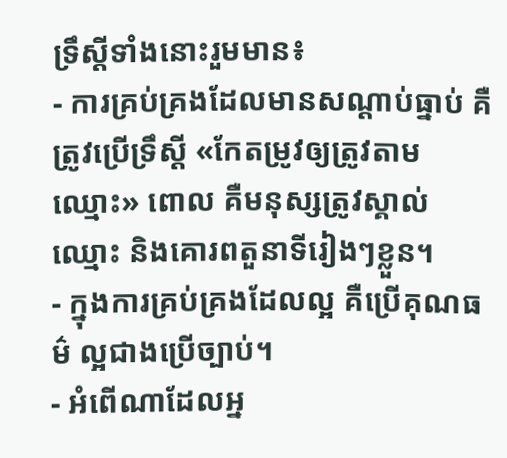ទ្រឹស្តីទាំងនោះរួមមាន៖
- ការគ្រប់គ្រងដែលមានសណ្តាប់ធ្នាប់ គឺត្រូវប្រើទ្រឹស្តី «កែតម្រូវឲ្យត្រូវតាមឈ្មោះ» ពោល គឺមនុស្សត្រូវស្គាល់ឈ្មោះ និងគោរពតួនាទីរៀងៗខ្លួន។
- ក្នុងការគ្រប់គ្រងដែលល្អ គឺប្រើគុណធម៌ ល្អជាងប្រើច្បាប់។
- អំពើណាដែលអ្ន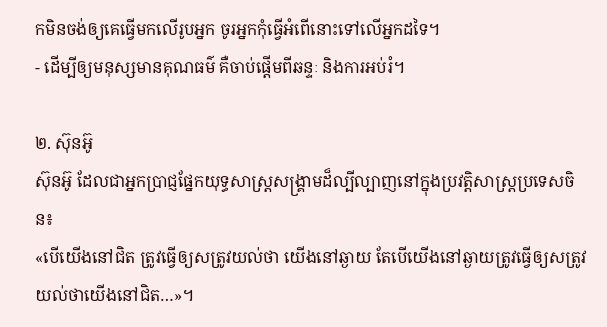កមិនចង់ឲ្យគេធ្វើមកលើរូបអ្នក ចូរអ្នកកុំធ្វើអំពើនោះទៅលើអ្នកដទៃ។
- ដើម្បីឲ្យមនុស្សមានគុណធម៌ គឺចាប់ផ្តើមពីឆន្ទៈ និងការអប់រំ។

២. ស៊ុនអ៊ូ
ស៊ុនអ៊ូ ដែលជាអ្នកប្រាជ្ញផ្នែកយុទ្ធសាស្ត្រសង្គ្រាមដ៏ល្បីល្បាញនៅក្នុងប្រវត្តិសាស្ត្រប្រទេសចិន៖
«បើយើងនៅជិត ត្រូវធ្វើឲ្យសត្រូវយល់ថា យើងនៅឆ្ងាយ តែបើយើងនៅឆ្ងាយត្រូវធ្វើឲ្យសត្រូវយល់ថាយើងនៅជិត…»។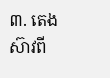៣. តេង ស៊ាវពី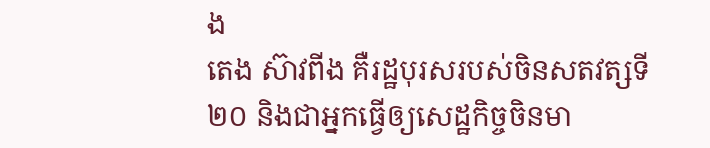ង
តេង ស៊ាវពីង គឺរដ្ឋបុរសរបស់ចិនសតវត្សទី២០ និងជាអ្នកធ្វើឲ្យសេដ្ឋកិច្ចចិនមា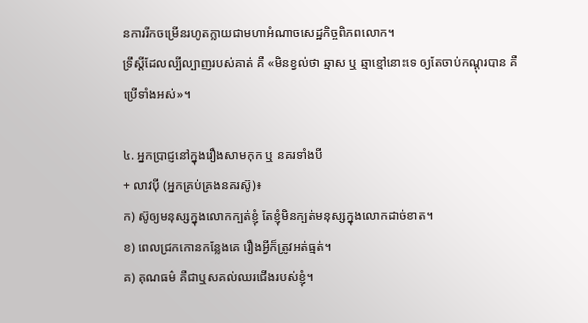នការរីកចម្រើនរហូតក្លាយជាមហាអំណាចសេដ្ឋកិច្ចពិភពលោក។
ទ្រឹស្តីដែលល្បីល្បាញរបស់គាត់ គឺ «មិនខ្វល់ថា ឆ្មាស ឬ ឆ្មាខ្មៅនោះទេ ឲ្យតែចាប់កណ្តុរបាន គឺប្រើទាំងអស់»។

៤. អ្នកប្រាជ្ញនៅក្នុងរឿងសាមកុក ឬ នគរទាំងបី
+ លាវប៉ី (អ្នកគ្រប់គ្រងនគរស៊ូ)៖
ក) ស៊ូឲ្យមនុស្សក្នុងលោកក្បត់ខ្ញុំ តែខ្ញុំមិនក្បត់មនុស្សក្នុងលោកដាច់ខាត។
ខ) ពេលជ្រកកោនកន្លែងគេ រឿងអ្វីក៏ត្រូវអត់ធ្មត់។
គ) គុណធម៌ គឺជាឬសគល់ឈរជើងរបស់ខ្ញុំ។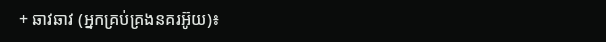+ ឆាវឆាវ (អ្នកគ្រប់គ្រងនគរអ៊ូយ)៖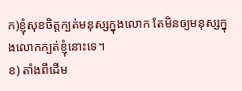ក)ខ្ញុំសុខចិត្តក្បត់មនុស្សក្នុងលោក តែមិនឲ្យមនុស្សក្នុងលោកក្បត់ខ្ញុំនោះទេ។
ខ) តាំងពីដើម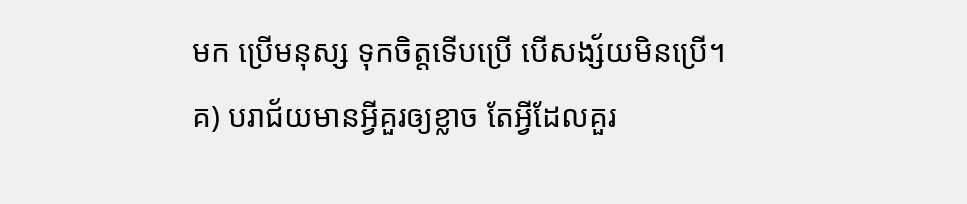មក ប្រើមនុស្ស ទុកចិត្តទើបប្រើ បើសង្ស័យមិនប្រើ។
គ) បរាជ័យមានអ្វីគួរឲ្យខ្លាច តែអ្វីដែលគួរ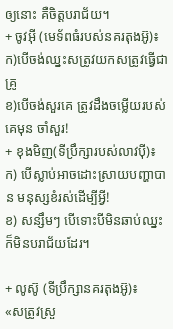ឲ្យនោះ គឺចិត្តបរាជ័យ។
+ ចូវអ៊ី (មេទ័ពធំរបស់នគរតុងអ៊ូ)៖
ក)បើចង់ឈ្នះសត្រូវយកសត្រូវធ្វើជាគ្រូ
ខ)បើចង់សួរគេ ត្រូវដឹងចម្លើយរបស់គេមុន ចាំសួរ!
+ ខុងមិញ(ទីប្រឹក្សារបស់លាវប៉ី)៖
ក) បើស្លាប់អាចដោះស្រាយបញ្ហាបាន មនុស្សខំរស់ដើម្បីអ្វី!
ខ) សន្សឹមៗ បើទោះបីមិនឆាប់ឈ្នះ ក៏មិនបរាជ័យដែរ។

+ លូស៊ូ (ទីប្រឹក្សានគរតុងអ៊ូ)៖
«សត្រូវស្រួ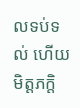លទប់ទល់ ហើយមិត្តភក្តិ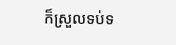ក៏ស្រួលទប់ទ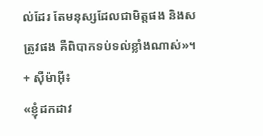ល់ដែរ តែមនុស្សដែលជាមិត្តផង និងសត្រូវផង គឺពិបាកទប់ទល់ខ្លាំងណាស់»។
+ ស៊ឺម៉ាអ៊ី៖
«ខ្ញុំដកដាវ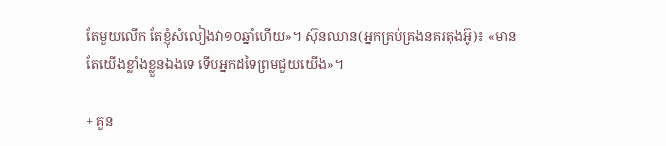តែមួយលើក តែខ្ញុំសំលៀងវា១០ឆ្នាំហើយ»។ ស៊ុនឈាន(អ្នកគ្រប់គ្រងនគរតុងអ៊ូ)៖ «មានតែយើងខ្លាំងខ្លួនឯងទេ ទើបអ្នកដទៃព្រមជួយយើង»។

+ គួន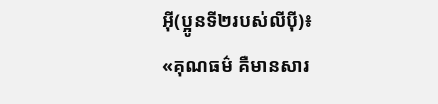អ៊ី(ប្អូនទី២របស់លីប៉ី)៖
«គុណធម៌ គឺមានសារ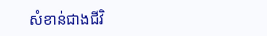សំខាន់ជាងជីវិ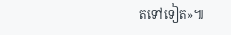តទៅទៀត»៕